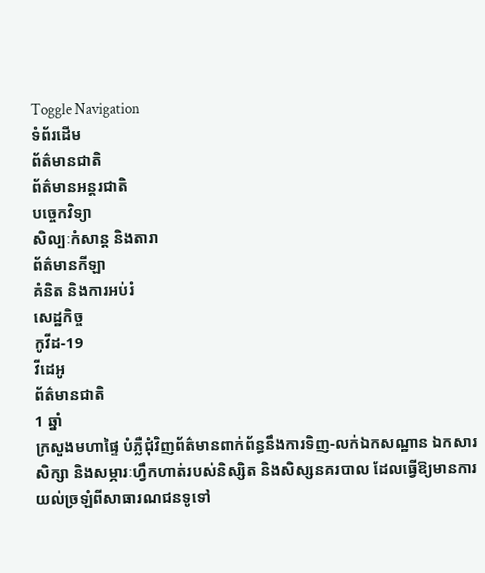Toggle Navigation
ទំព័រដើម
ព័ត៌មានជាតិ
ព័ត៌មានអន្តរជាតិ
បច្ចេកវិទ្យា
សិល្បៈកំសាន្ត និងតារា
ព័ត៌មានកីឡា
គំនិត និងការអប់រំ
សេដ្ឋកិច្ច
កូវីដ-19
វីដេអូ
ព័ត៌មានជាតិ
1 ឆ្នាំ
ក្រសួងមហាផ្ទៃ បំភ្លឺជុំវិញព័ត៌មានពាក់ព័ន្ធនឹងការទិញ-លក់ឯកសណ្ឋាន ឯកសារសិក្សា និងសម្ភារៈហ្វឹកហាត់របស់និស្សិត និងសិស្សនគរបាល ដែលធ្វើឱ្យមានការយល់ច្រឡំពីសាធារណជនទូទៅ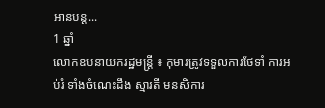អានបន្ត...
1 ឆ្នាំ
លោកឧបនាយករដ្ឋមន្ត្រី ៖ កុមារត្រូវទទួលការថែទាំ ការអប់រំ ទាំងចំណេះដឹង ស្មារតី មនសិការ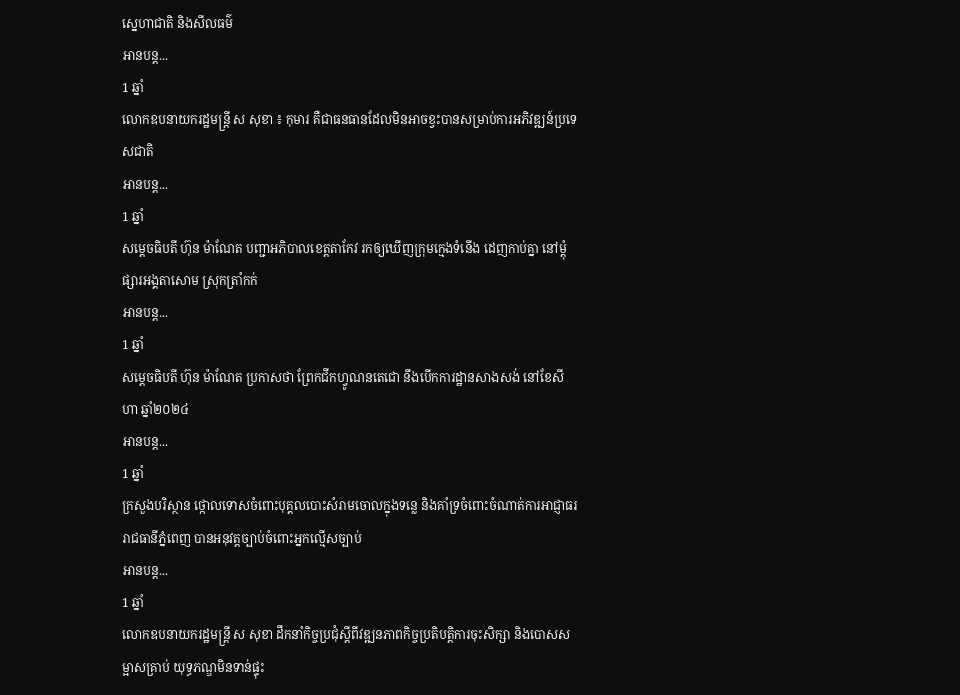ស្នេហាជាតិ និងសីលធម៌
អានបន្ត...
1 ឆ្នាំ
លោកឧបនាយករដ្ឋមន្រ្តី ស សុខា ៖ កុមារ គឺជាធនធានដែលមិនអាចខ្វះបានសម្រាប់ការអភិវឌ្ឍន៍ប្រទេសជាតិ
អានបន្ត...
1 ឆ្នាំ
សម្ដេចធិបតី ហ៊ុន ម៉ាណែត បញ្ជាអភិបាលខេត្តតាកែវ រកឲ្យឃើញក្រុមក្មេងទំនើង ដេញកាប់គ្នា នៅម្ដុំផ្សារអង្គតាសោម ស្រុកត្រាំកក់
អានបន្ត...
1 ឆ្នាំ
សម្ដេចធិបតី ហ៊ុន ម៉ាណែត ប្រកាសថា ព្រែកជីកហ្វូណនតេជោ នឹងបើកការដ្ឋានសាងសង់ នៅខែសីហា ឆ្នាំ២០២៤
អានបន្ត...
1 ឆ្នាំ
ក្រសួងបរិស្ថាន ថ្កោលទោសចំពោះបុគ្គលបោះសំរាមចោលក្នុងទន្លេ និងគាំទ្រចំពោះចំណាត់ការអាជ្ញាធររាជធានីភ្នំពេញ បានអនុវត្តច្បាប់ចំពោះអ្នកល្មើសច្បាប់
អានបន្ត...
1 ឆ្នាំ
លោកឧបនាយករដ្ឋមន្ត្រី ស សុខា ដឹកនាំកិច្ចប្រជុំស្តីពីវឌ្ឍនភាពកិច្ចប្រតិបត្តិការចុះសិក្សា និងបោសសម្អាសគ្រាប់ យុទ្ធភណ្ឌមិនទាន់ផ្ទុះ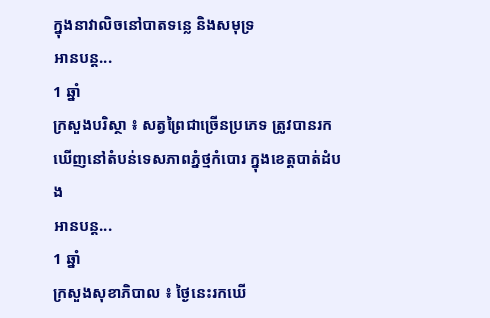ក្នុងនាវាលិចនៅបាតទន្លេ និងសមុទ្រ
អានបន្ត...
1 ឆ្នាំ
ក្រសួងបរិស្ថា ៖ សត្វព្រៃជាច្រើនប្រភេទ ត្រូវបានរកឃើញនៅតំបន់ទេសភាពភ្នំថ្មកំបោរ ក្នុងខេត្តបាត់ដំបង
អានបន្ត...
1 ឆ្នាំ
ក្រសួងសុខាភិបាល ៖ ថ្ងៃនេះរកឃើ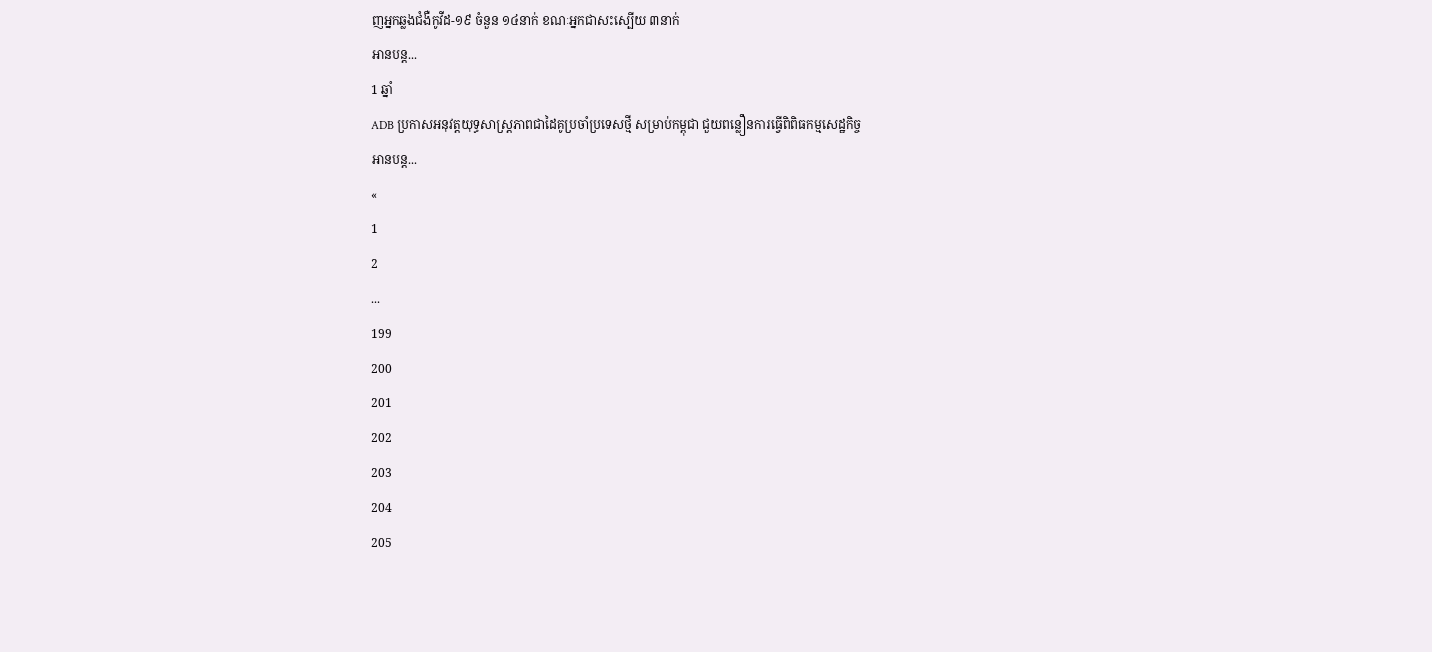ញអ្នកឆ្លងជំងឺកូវីដ-១៩ ចំនួន ១៤នាក់ ខណៈអ្នកជាសះស្បើយ ៣នាក់
អានបន្ត...
1 ឆ្នាំ
ADB ប្រកាសអនុវត្តយុទ្ធសាស្ត្រភាពជាដៃគូប្រចាំប្រទេសថ្មី សម្រាប់កម្ពុជា ជួយពន្លឿនការធ្វើពិពិធកម្មសេដ្ឋកិច្ច
អានបន្ត...
«
1
2
...
199
200
201
202
203
204
205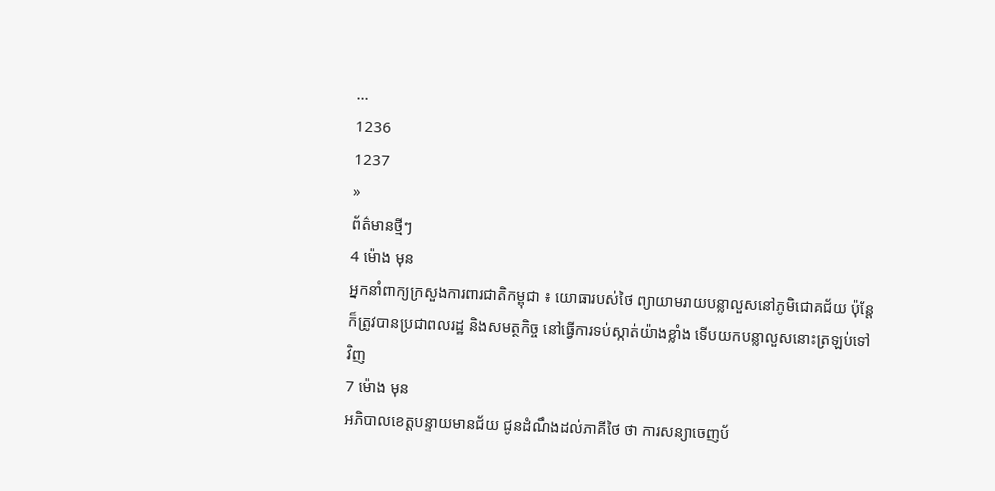...
1236
1237
»
ព័ត៌មានថ្មីៗ
4 ម៉ោង មុន
អ្នកនាំពាក្យក្រសួងការពារជាតិកម្ពុជា ៖ យោធារបស់ថៃ ព្យាយាមរាយបន្លាលួសនៅភូមិជោគជ័យ ប៉ុន្តែក៏ត្រូវបានប្រជាពលរដ្ឋ និងសមត្ថកិច្ច នៅធ្វើការទប់ស្កាត់យ៉ាងខ្លាំង ទើបយកបន្លាលួសនោះត្រឡប់ទៅវិញ
7 ម៉ោង មុន
អភិបាលខេត្តបន្ទាយមានជ័យ ជូនដំណឹងដល់ភាគីថៃ ថា ការសន្យាចេញប័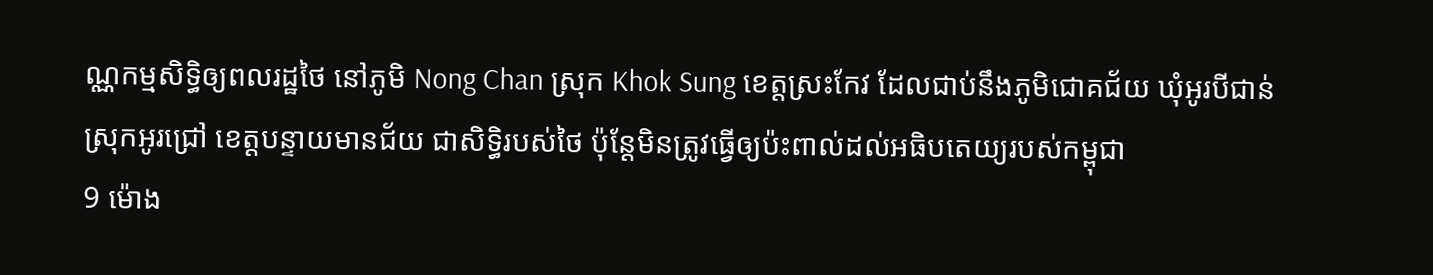ណ្ណកម្មសិទ្ធិឲ្យពលរដ្ឋថៃ នៅភូមិ Nong Chan ស្រុក Khok Sung ខេត្តស្រះកែវ ដែលជាប់នឹងភូមិជោគជ័យ ឃុំអូរបីជាន់ ស្រុកអូរជ្រៅ ខេត្តបន្ទាយមានជ័យ ជាសិទ្ធិរបស់ថៃ ប៉ុន្តែមិនត្រូវធ្វើឲ្យប៉ះពាល់ដល់អធិបតេយ្យរបស់កម្ពុជា
9 ម៉ោង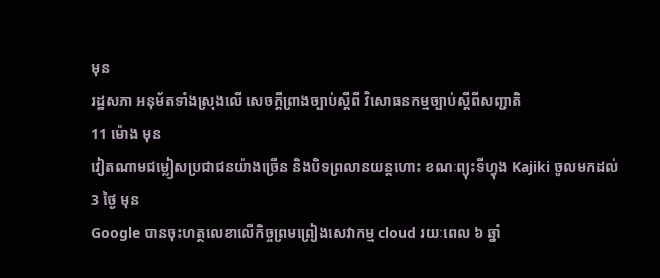មុន
រដ្ឋសភា អនុម័តទាំងស្រុងលើ សេចក្តីព្រាងច្បាប់ស្ដីពី វិសោធនកម្មច្បាប់ស្តីពីសញ្ជាតិ
11 ម៉ោង មុន
វៀតណាមជម្លៀសប្រជាជនយ៉ាងច្រើន និងបិទព្រលានយន្តហោះ ខណៈព្យុះទីហ្វុង Kajiki ចូលមកដល់
3 ថ្ងៃ មុន
Google បានចុះហត្ថលេខាលើកិច្ចព្រមព្រៀងសេវាកម្ម cloud រយៈពេល ៦ ឆ្នាំ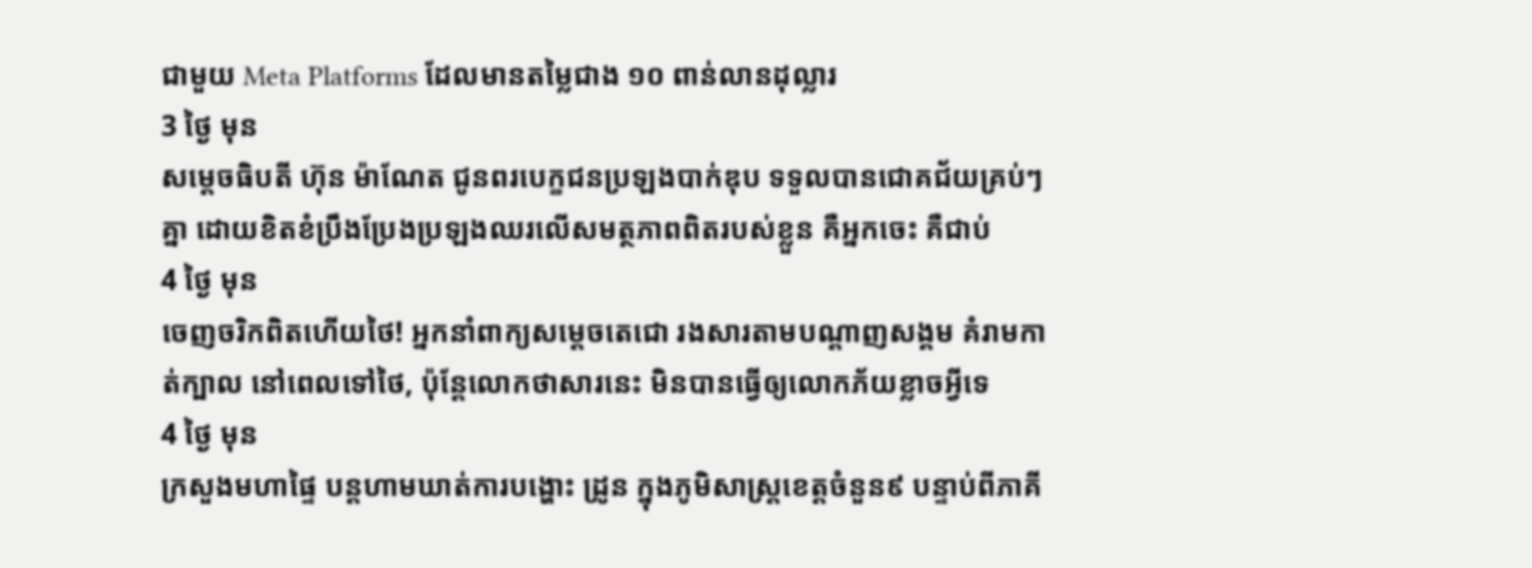ជាមួយ Meta Platforms ដែលមានតម្លៃជាង ១០ ពាន់លានដុល្លារ
3 ថ្ងៃ មុន
សម្ដេចធិបតី ហ៊ុន ម៉ាណែត ជូនពរបេក្ខជនប្រឡងបាក់ឌុប ទទួលបានជោគជ័យគ្រប់ៗគ្នា ដោយខិតខំប្រឹងប្រែងប្រឡងឈរលើសមត្ថភាពពិតរបស់ខ្លួន គឺអ្នកចេះ គឺជាប់
4 ថ្ងៃ មុន
ចេញចរិកពិតហេីយថៃ! អ្នកនាំពាក្យសម្តេចតេជោ រងសារតាមបណ្តាញសង្គម គំរាមកាត់ក្បាល នៅពេលទៅថៃ, ប៉ុន្តែលោកថាសារនេះ មិនបានធ្វើឲ្យលោកភ័យខ្លាចអ្វីទេ
4 ថ្ងៃ មុន
ក្រសួងមហាផ្ទៃ បន្តហាមឃាត់ការបង្ហោះ ដ្រូន ក្នុងភូមិសាស្ត្រខេត្តចំនួន៩ បន្ទាប់ពីភាគី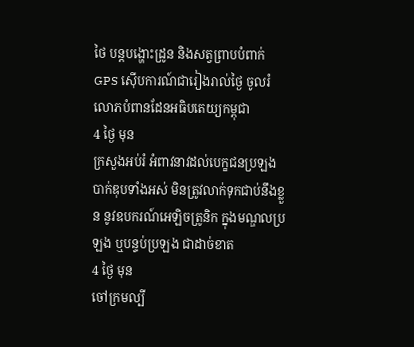ថៃ បន្ដបង្ហោះដ្រូន និងសត្វព្រាបបំពាក់ GPS ស៊ើបការណ៍ជារៀងរាល់ថ្ងៃ ចូលរំលោភបំពានដែនអធិបតេយ្យកម្ពុជា
4 ថ្ងៃ មុន
ក្រសួងអប់រំ អំពាវនាវដល់បេក្ខជនប្រឡងបាក់ឌុបទាំងអស់ មិនត្រូវលាក់ទុកជាប់នឹងខ្លួន នូវឧបករណ៍អេឡិចត្រូនិក ក្នុងមណ្ឌលប្រឡង ឬបន្ទប់ប្រឡង ជាដាច់ខាត
4 ថ្ងៃ មុន
ចៅក្រមល្បី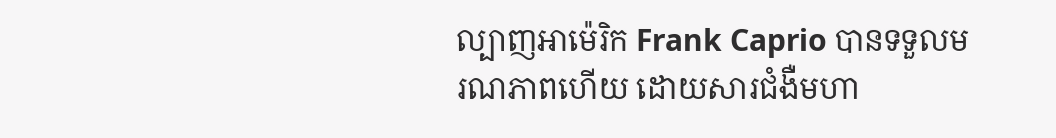ល្បាញអាម៉េរិក Frank Caprio បានទទួលមរណភាពហើយ ដោយសារជំងឺមហា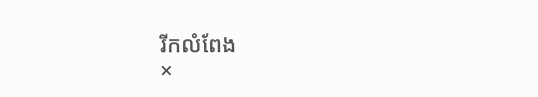រីកលំពែង
×